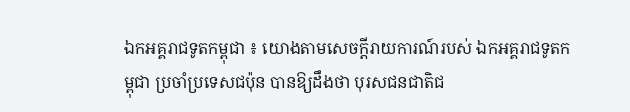ឯកអគ្គរាជទូតកម្ពុជា ៖ យោងតាមសេចក្ដីរាយការណ៍របស់ ឯកអគ្គរាជទូតកម្ពុជា ប្រចាំប្រទេសជប៉ុន បានឱ្យដឹងថា បុរសជនជាតិជ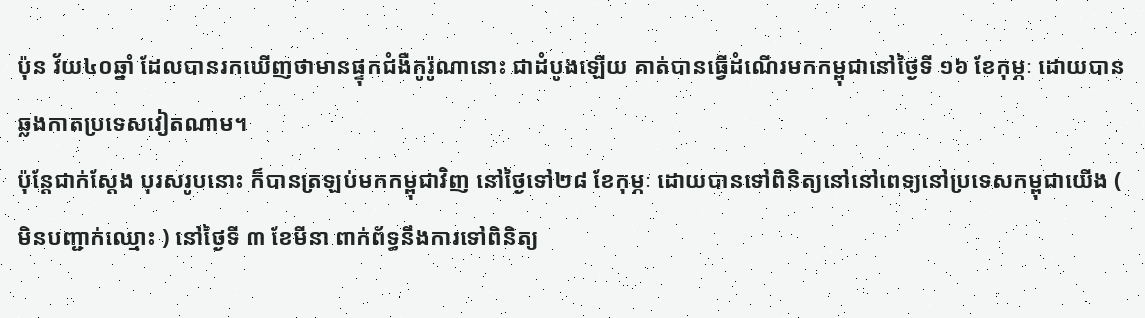ប៉ុន វ័យ៤០ឆ្នាំ ដែលបានរកឃើញថាមានផ្ទុកជំងឺកូរ៉ូណានោះ ជាដំបូងឡើយ គាត់បានធ្វើដំណើរមកកម្ពុជានៅថ្ងៃទី ១៦ ខែកុម្ភៈ ដោយបានឆ្លងកាតប្រទេសវៀតណាម។
ប៉ុន្តែជាក់ស្ដែង បុរសរូបនោះ ក៏បានត្រឡប់មកកម្ពុជាវិញ នៅថ្ងៃទៅ២៨ ខែកុម្ភៈ ដោយបានទៅពិនិត្យនៅនៅពេទ្យនៅប្រទេសកម្ពុជាយើង ( មិនបញ្ជាក់ឈ្មោះ ) នៅថ្ងៃទី ៣ ខែមីនា ពាក់ព័ទ្ធនឹងការទៅពិនិត្យ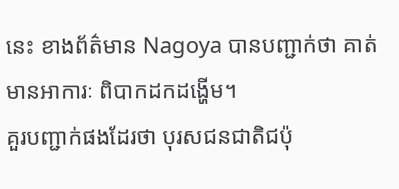នេះ ខាងព័ត៌មាន Nagoya បានបញ្ជាក់ថា គាត់មានអាការៈ ពិបាកដកដង្ហើម។
គួរបញ្ជាក់ផងដែរថា បុរសជនជាតិជប៉ុ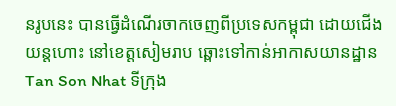នរូបនេះ បានធ្វើដំណើរចាកចេញពីប្រទេសកម្ពុជា ដោយជើងយន្តហោះ នៅខេត្តសៀមរាប ឆ្ពោះទៅកាន់អាកាសយានដ្ឋាន Tan Son Nhat ទីក្រុង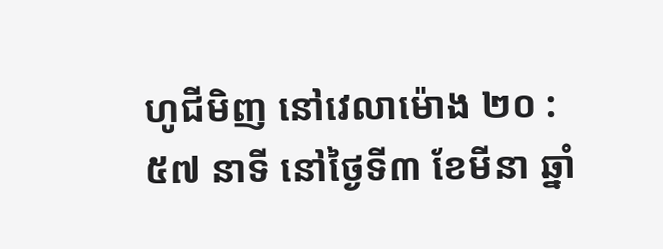ហូជីមិញ នៅវេលាម៉ោង ២០ : ៥៧ នាទី នៅថ្ងៃទី៣ ខែមីនា ឆ្នាំ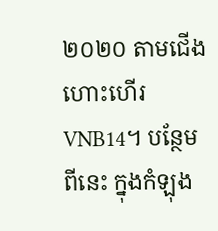២០២០ តាមជើងហោះហើរ VNB14។ បន្ថែមពីនេះ ក្នុងកំឡុង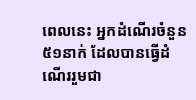ពេលនេះ អ្នកដំណើរចំនួន ៥១នាក់ ដែលបានធ្វើដំណើររួមជា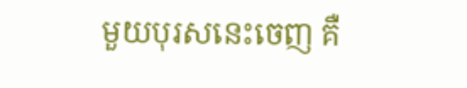មួយបុរសនេះចេញ គឺ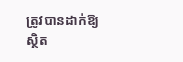ត្រូវបានដាក់ឱ្យស្ថិត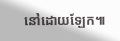នៅដោយឡែក៕